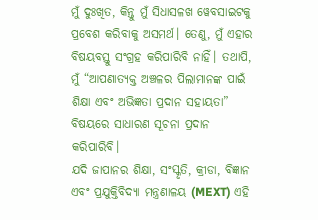ମୁଁ ଦୁଃଖିତ, କିନ୍ତୁ ମୁଁ ସିଧାସଳଖ ୱେବସାଇଟକୁ ପ୍ରବେଶ କରିବାକୁ ଅସମର୍ଥ। ତେଣୁ, ମୁଁ ଏହାର ବିଷୟବସ୍ତୁ ସଂଗ୍ରହ କରିପାରିବି ନାହିଁ। ତଥାପି, ମୁଁ “ଆପଣାତ୍ୟକ୍ତ ଅଞ୍ଚଳର ପିଲାମାନଙ୍କ ପାଇଁ ଶିକ୍ଷା ଏବଂ ଅଭିଜ୍ଞତା ପ୍ରଦାନ ସହାୟତା” ବିଷୟରେ ସାଧାରଣ ସୂଚନା ପ୍ରଦାନ କରିପାରିବି।
ଯଦି ଜାପାନର ଶିକ୍ଷା, ସଂସ୍କୃତି, କ୍ରୀଡା, ବିଜ୍ଞାନ ଏବଂ ପ୍ରଯୁକ୍ତିବିଦ୍ୟା ମନ୍ତ୍ରଣାଳୟ (MEXT) ଏହି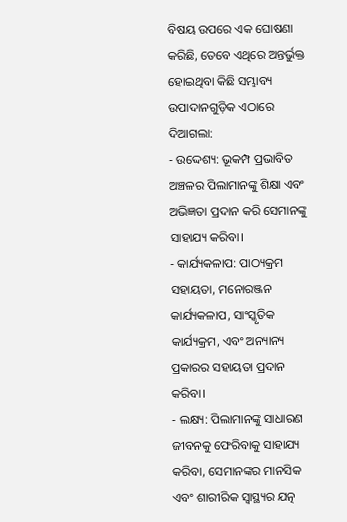ବିଷୟ ଉପରେ ଏକ ଘୋଷଣା କରିଛି, ତେବେ ଏଥିରେ ଅନ୍ତର୍ଭୁକ୍ତ ହୋଇଥିବା କିଛି ସମ୍ଭାବ୍ୟ ଉପାଦାନଗୁଡ଼ିକ ଏଠାରେ ଦିଆଗଲା:
- ଉଦ୍ଦେଶ୍ୟ: ଭୂକମ୍ପ ପ୍ରଭାବିତ ଅଞ୍ଚଳର ପିଲାମାନଙ୍କୁ ଶିକ୍ଷା ଏବଂ ଅଭିଜ୍ଞତା ପ୍ରଦାନ କରି ସେମାନଙ୍କୁ ସାହାଯ୍ୟ କରିବା।
- କାର୍ଯ୍ୟକଳାପ: ପାଠ୍ୟକ୍ରମ ସହାୟତା, ମନୋରଞ୍ଜନ କାର୍ଯ୍ୟକଳାପ, ସାଂସ୍କୃତିକ କାର୍ଯ୍ୟକ୍ରମ, ଏବଂ ଅନ୍ୟାନ୍ୟ ପ୍ରକାରର ସହାୟତା ପ୍ରଦାନ କରିବା।
- ଲକ୍ଷ୍ୟ: ପିଲାମାନଙ୍କୁ ସାଧାରଣ ଜୀବନକୁ ଫେରିବାକୁ ସାହାଯ୍ୟ କରିବା, ସେମାନଙ୍କର ମାନସିକ ଏବଂ ଶାରୀରିକ ସ୍ୱାସ୍ଥ୍ୟର ଯତ୍ନ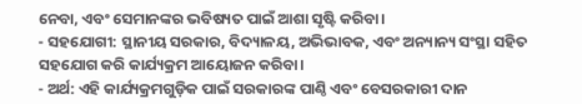ନେବା, ଏବଂ ସେମାନଙ୍କର ଭବିଷ୍ୟତ ପାଇଁ ଆଶା ସୃଷ୍ଟି କରିବା।
- ସହଯୋଗୀ: ସ୍ଥାନୀୟ ସରକାର, ବିଦ୍ୟାଳୟ, ଅଭିଭାବକ, ଏବଂ ଅନ୍ୟାନ୍ୟ ସଂସ୍ଥା ସହିତ ସହଯୋଗ କରି କାର୍ଯ୍ୟକ୍ରମ ଆୟୋଜନ କରିବା।
- ଅର୍ଥ: ଏହି କାର୍ଯ୍ୟକ୍ରମଗୁଡ଼ିକ ପାଇଁ ସରକାରଙ୍କ ପାଣ୍ଠି ଏବଂ ବେସରକାରୀ ଦାନ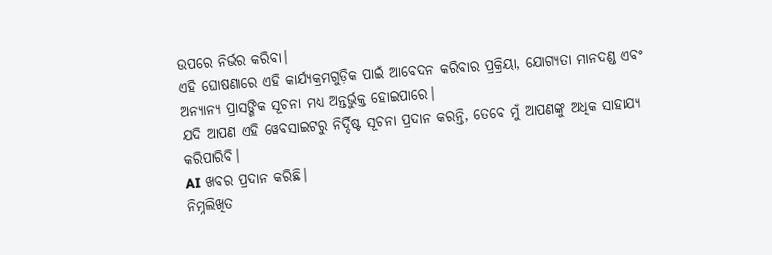ଉପରେ ନିର୍ଭର କରିବା।
ଏହି ଘୋଷଣାରେ ଏହି କାର୍ଯ୍ୟକ୍ରମଗୁଡ଼ିକ ପାଇଁ ଆବେଦନ କରିବାର ପ୍ରକ୍ରିୟା, ଯୋଗ୍ୟତା ମାନଦଣ୍ଡ ଏବଂ ଅନ୍ୟାନ୍ୟ ପ୍ରାସଙ୍ଗିକ ସୂଚନା ମଧ୍ୟ ଅନ୍ତର୍ଭୁକ୍ତ ହୋଇପାରେ।
ଯଦି ଆପଣ ଏହି ୱେବସାଇଟରୁ ନିର୍ଦ୍ଦିଷ୍ଟ ସୂଚନା ପ୍ରଦାନ କରନ୍ତି, ତେବେ ମୁଁ ଆପଣଙ୍କୁ ଅଧିକ ସାହାଯ୍ୟ କରିପାରିବି।
AI ଖବର ପ୍ରଦାନ କରିଛି।
ନିମ୍ନଲିଖିତ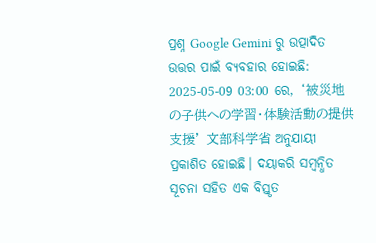ପ୍ରଶ୍ନ Google Gemini ରୁ ଉତ୍ପାଦିତ ଉତ୍ତର ପାଇଁ ବ୍ୟବହାର ହୋଇଛି:
2025-05-09 03:00 ରେ, ‘被災地の子供への学習・体験活動の提供支援’ 文部科学省 ଅନୁଯାୟୀ ପ୍ରକାଶିତ ହୋଇଛି। ଦୟାକରି ସମ୍ବନ୍ଧିତ ସୂଚନା ସହିତ ଏକ ବିସ୍ତୃତ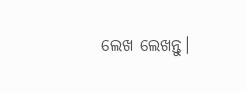ଲେଖ ଲେଖନ୍ତୁ।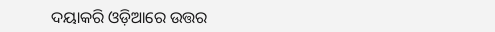ଦୟାକରି ଓଡ଼ିଆରେ ଉତ୍ତର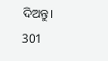ଦିଅନ୍ତୁ।
301